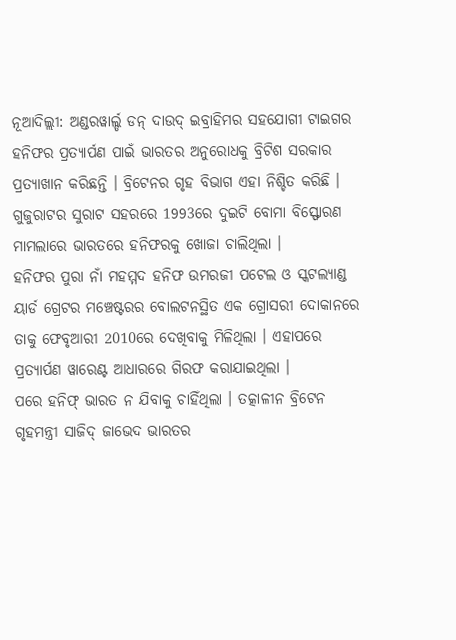ନୂଆଦିଲ୍ଲୀ: ଅଣ୍ଡରୱାର୍ଲ୍ଡ ଡନ୍ ଦାଉଦ୍ ଇବ୍ରାହିମର ସହଯୋଗୀ ଟାଇଗର ହନିଫର ପ୍ରତ୍ୟାର୍ପଣ ପାଇଁ ଭାରତର ଅନୁରୋଧକୁ ବ୍ରିଟିଶ ସରକାର ପ୍ରତ୍ୟାଖାନ କରିଛନ୍ତି । ବ୍ରିଟେନର ଗୃହ ବିଭାଗ ଏହା ନିଶ୍ଚିତ କରିଛି । ଗୁଜୁରାଟର ସୁରାଟ ସହରରେ 1993ରେ ଦୁଇଟି ବୋମା ବିସ୍ଫୋରଣ ମାମଲାରେ ଭାରତରେ ହନିଫରକୁ ଖୋଜା ଚାଲିଥିଲା ।
ହନିଫର ପୁରା ନାଁ ମହମ୍ମଦ ହନିଫ ଉମରଜୀ ପଟେଲ ଓ ସ୍କଟଲ୍ୟାଣ୍ଡ ୟାର୍ଡ ଗ୍ରେଟର ମଞ୍ଚେଷ୍ଟରର ବୋଲଟନସ୍ଥିତ ଏକ ଗ୍ରୋସରୀ ଦୋକାନରେ ତାକୁ ଫେବୃଆରୀ 2010ରେ ଦେଖିବାକୁ ମିଳିଥିଲା । ଏହାପରେ ପ୍ରତ୍ୟାର୍ପଣ ୱାରେଣ୍ଟ ଆଧାରରେ ଗିରଫ କରାଯାଇଥିଲା ।
ପରେ ହନିଫ୍ ଭାରତ ନ ଯିବାକୁ ଚାହିଁଥିଲା । ତତ୍କାଳୀନ ବ୍ରିଟେନ ଗୃହମନ୍ତ୍ରୀ ସାଜିଦ୍ ଜାଭେଦ ଭାରତର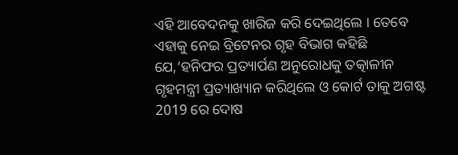ଏହି ଆବେଦନକୁ ଖାରିଜ କରି ଦେଇଥିଲେ । ତେବେ ଏହାକୁ ନେଇ ବ୍ରିଟେନର ଗୃହ ବିଭାଗ କହିଛି ଯେ,‘ହନିଫର ପ୍ରତ୍ୟାର୍ପଣ ଅନୁରୋଧକୁ ତତ୍କାଳୀନ ଗୃହମନ୍ତ୍ରୀ ପ୍ରତ୍ୟାଖ୍ୟାନ କରିଥିଲେ ଓ କୋର୍ଟ ତାକୁ ଅଗଷ୍ଟ 2019 ରେ ଦୋଷ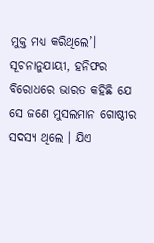ମୁକ୍ତ ମଧ୍ୟ କରିଥିଲେ’।
ସୂଚନାନୁଯାୟୀ, ହନିଫର ବିରୋଧରେ ଭାରତ କହିଛି ଯେ ସେ ଜଣେ ମୁସଲମାନ ଗୋଷ୍ଠୀର ସଦସ୍ୟ ଥିଲେ । ଯିଏ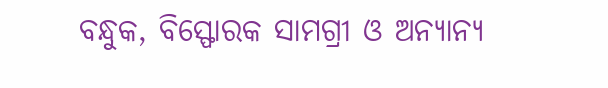ବନ୍ଧୁକ, ବିସ୍ଫୋରକ ସାମଗ୍ରୀ ଓ ଅନ୍ୟାନ୍ୟ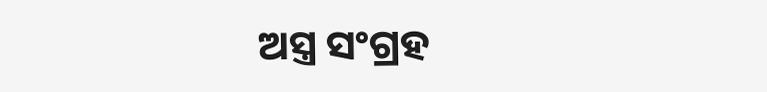ଅସ୍ତ୍ର ସଂଗ୍ରହ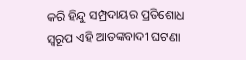କରି ହିନ୍ଦୁ ସମ୍ପ୍ରଦାୟର ପ୍ରତିଶୋଧ ସ୍ବରୂପ ଏହି ଆତଙ୍କବାଦୀ ଘଟଣା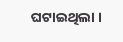ଘଟାଇଥିଲା ।